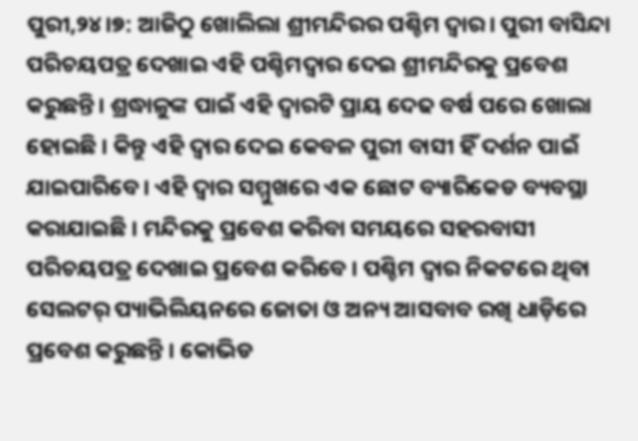ପୁରୀ,୨୪।୭: ଆଜିଠୁ ଖୋଲିଲା ଶ୍ରୀମନ୍ଦିରର ପଶ୍ଚିମ ଦ୍ୱାର। ପୁରୀ ବାସିନ୍ଦା ପରିଚୟପତ୍ର ଦେଖାଇ ଏହି ପଶ୍ଚିମଦ୍ୱାର ଦେଇ ଶ୍ରୀମନ୍ଦିରକୁ ପ୍ରବେଶ କରୁଛନ୍ତି। ଶ୍ରଦ୍ଧାଳୁଙ୍କ ପାଇଁ ଏହି ଦ୍ୱାରଟି ପ୍ରାୟ ଦେଢ ବର୍ଷ ପରେ ଖୋଲା ହୋଇଛି । କିନ୍ତୁ ଏହି ଦ୍ୱାର ଦେଇ କେବଳ ପୁରୀ ବାସୀ ହିଁ ଦର୍ଶନ ପାଇଁ ଯାଇପାରିବେ । ଏହି ଦ୍ୱାର ସମ୍ମୁଖରେ ଏକ ଛୋଟ ବ୍ୟାରିକେଡ ବ୍ୟବସ୍ଥା କରାଯାଇଛି । ମନ୍ଦିରକୁ ପ୍ରବେଶ କରିବା ସମୟରେ ସହରବାସୀ ପରିଚୟପତ୍ର ଦେଖାଇ ପ୍ରବେଶ କରିବେ । ପଶ୍ଚିମ ଦ୍ବାର ନିକଟରେ ଥିବା ସେଲଟର୍ ପ୍ୟାଭିଲିୟନରେ ଜୋତା ଓ ଅନ୍ୟ ଆସବାବ ରଖି ଧାଡ଼ିରେ ପ୍ରବେଶ କରୁଛନ୍ତି । କୋଭିଡ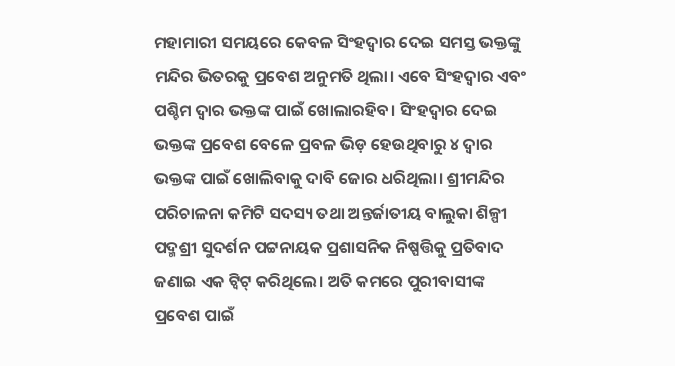ମହାମାରୀ ସମୟରେ କେବଳ ସିଂହଦ୍ୱାର ଦେଇ ସମସ୍ତ ଭକ୍ତଙ୍କୁ ମନ୍ଦିର ଭିତରକୁ ପ୍ରବେଶ ଅନୁମତି ଥିଲା। ଏବେ ସିଂହଦ୍ୱାର ଏବଂ ପଶ୍ଚିମ ଦ୍ୱାର ଭକ୍ତଙ୍କ ପାଇଁ ଖୋଲାରହିବ। ସିଂହଦ୍ୱାର ଦେଇ ଭକ୍ତଙ୍କ ପ୍ରବେଶ ବେଳେ ପ୍ରବଳ ଭିଡ଼ ହେଉଥିବାରୁ ୪ ଦ୍ୱାର ଭକ୍ତଙ୍କ ପାଇଁ ଖୋଲିବାକୁ ଦାବି ଜୋର ଧରିଥିଲା। ଶ୍ରୀମନ୍ଦିର ପରିଚାଳନା କମିଟି ସଦସ୍ୟ ତଥା ଅନ୍ତର୍ଜାତୀୟ ବାଲୁକା ଶିଳ୍ପୀ ପଦ୍ମଶ୍ରୀ ସୁଦର୍ଶନ ପଟ୍ଟନାୟକ ପ୍ରଶାସନିକ ନିଷ୍ପତ୍ତିକୁ ପ୍ରତିବାଦ ଜଣାଇ ଏକ ଟ୍ୱିଟ୍ କରିଥିଲେ। ଅତି କମରେ ପୁରୀବାସୀଙ୍କ ପ୍ରବେଶ ପାଇଁ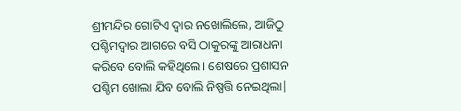ଶ୍ରୀମନ୍ଦିର ଗୋଟିଏ ଦ୍ୱାର ନଖୋଲିଲେ, ଆଜିଠୁ ପଶ୍ଚିମଦ୍ୱାର ଆଗରେ ବସି ଠାକୁରଙ୍କୁ ଆରାଧନା କରିବେ ବୋଲି କହିଥିଲେ। ଶେଷରେ ପ୍ରଶାସନ ପଶ୍ଚିମ ଖୋଲା ଯିବ ବୋଲି ନିଷ୍ପତ୍ତି ନେଇଥିଲା|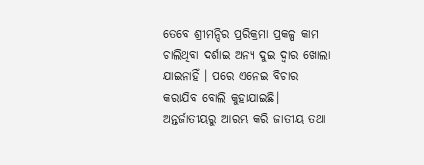ତେବେ ଶ୍ରୀମନ୍ଦିର ପ୍ରରିକ୍ରମା ପ୍ରକଳ୍ପ କାମ ଚାଲିଥିବା ଦର୍ଶାଇ ଅନ୍ୟ ଦୁଇ ଦ୍ୱାର ଖୋଲା ଯାଇନାହିଁ । ପରେ ଏନେଇ ବିଚାର କରାଯିବ ବୋଲି କୁହାଯାଇଛି।
ଅନ୍ତର୍ଜାତୀୟରୁ ଆରମ୍ଭ କରି ଜାତୀୟ ତଥା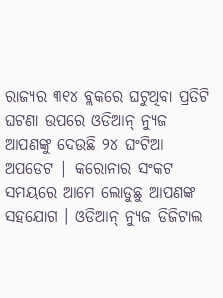ରାଜ୍ୟର ୩୧୪ ବ୍ଲକରେ ଘଟୁଥିବା ପ୍ରତିଟି ଘଟଣା ଉପରେ ଓଡିଆନ୍ ନ୍ୟୁଜ ଆପଣଙ୍କୁ ଦେଉଛି ୨୪ ଘଂଟିଆ ଅପଡେଟ | କରୋନାର ସଂକଟ ସମୟରେ ଆମେ ଲୋଡୁଛୁ ଆପଣଙ୍କ ସହଯୋଗ । ଓଡିଆନ୍ ନ୍ୟୁଜ ଡିଜିଟାଲ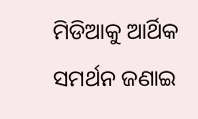ମିଡିଆକୁ ଆର୍ଥିକ ସମର୍ଥନ ଜଣାଇ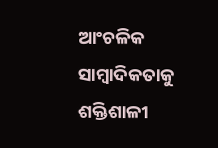ଆଂଚଳିକ ସାମ୍ବାଦିକତାକୁ ଶକ୍ତିଶାଳୀ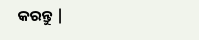କରନ୍ତୁ |